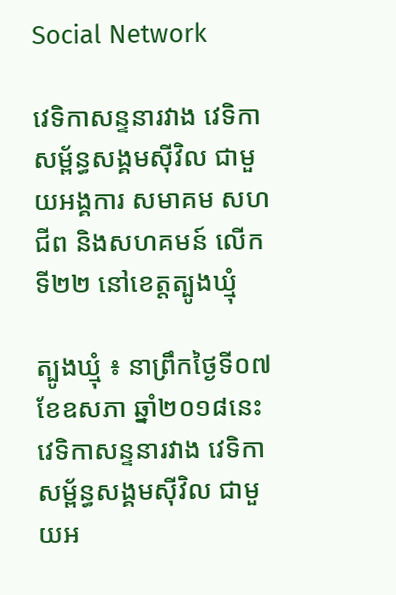Social Network

វេទិកាសន្ទនារវាង វេទិកាសម្ព័ន្ធសង្គមស៊ីវិល ជាមួយអង្គការ សមាគម សហជីព និងសហគមន៍ លើកទី២២ នៅខេត្តត្បូងឃ្មុំ

ត្បូងឃ្មុំ ៖ នាព្រឹកថ្ងៃទី០៧ ខែឧសភា ឆ្នាំ២០១៨នេះ វេទិកាសន្ទនារវាង វេទិកាសម្ព័ន្ធសង្គមស៊ីវិល ជាមួយអ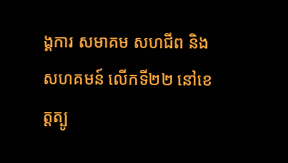ង្គការ សមាគម សហជីព និងសហគមន៍ លើកទី២២ នៅខេត្តត្បូ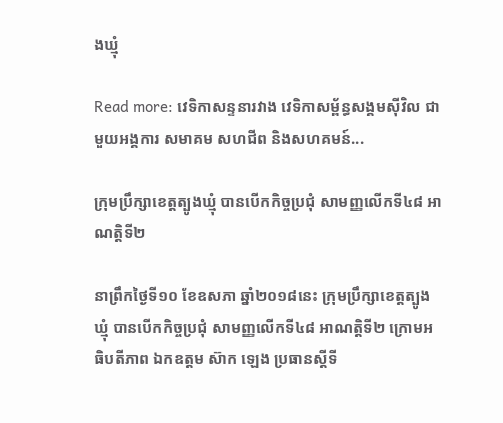ងឃ្មុំ

Read more: វេទិកាសន្ទនារវាង វេទិកាសម្ព័ន្ធសង្គមស៊ីវិល ជាមួយអង្គការ សមាគម សហជីព និងសហគមន៍...

ក្រុមប្រឹក្សាខេត្តត្បូងឃ្មុំ បានបើកកិច្ចប្រជុំ សាមញ្ញលើកទី៤៨ អាណត្តិទី២

នាព្រឹកថ្ងៃទី១០ ខែឧសភា ឆ្នាំ២០១៨នេះ ក្រុមប្រឹក្សាខេត្តត្បូងឃ្មុំ បានបើកកិច្ចប្រជុំ សាមញ្ញលើកទី៤៨ អាណត្តិទី២ ក្រោមអធិបតីភាព ឯកឧត្តម ស៊ាក ឡេង ប្រធានស្ដីទី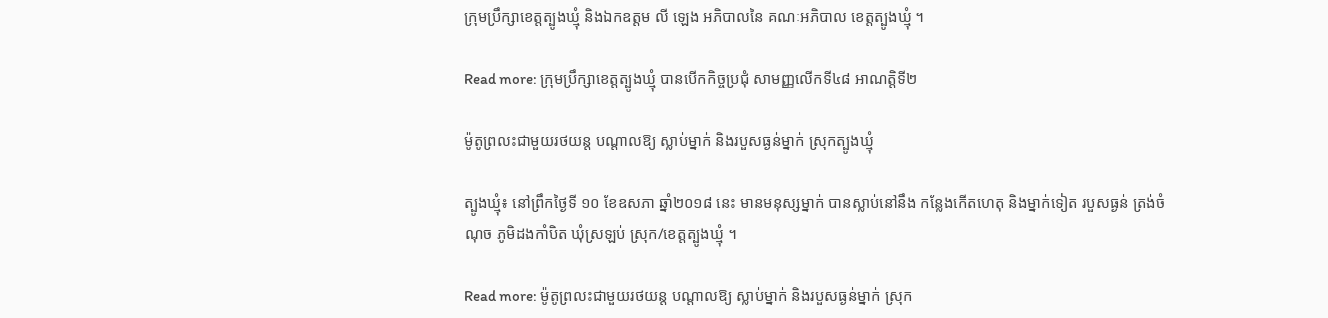ក្រុមប្រឹក្សាខេត្តត្បូងឃ្មុំ និងឯកឧត្តម លី ឡេង អភិបាលនៃ គណៈអភិបាល ខេត្តត្បូងឃ្មុំ ។

Read more: ក្រុមប្រឹក្សាខេត្តត្បូងឃ្មុំ បានបើកកិច្ចប្រជុំ សាមញ្ញលើកទី៤៨ អាណត្តិទី២

ម៉ូតូព្រលះជាមួយរថយន្ត បណ្តាលឱ្យ ស្លាប់ម្នាក់ និងរបួសធ្ងន់ម្នាក់ ស្រុកត្បូងឃ្មុំ

ត្បូងឃ្មុំ៖ នៅព្រឹកថ្ងៃទី ១០ ខែឧសភា ឆ្នាំ២០១៨ នេះ មានមនុស្សម្នាក់ បានស្លាប់នៅនឹង កន្លែងកេីតហេតុ និងម្នាក់ទៀត របួសធ្ងន់ ត្រង់ចំណុច ភូមិដងកាំបិត ឃុំស្រឡប់ ស្រុក/ខេត្តត្បូងឃ្មុំ ។

Read more: ម៉ូតូព្រលះជាមួយរថយន្ត បណ្តាលឱ្យ ស្លាប់ម្នាក់ និងរបួសធ្ងន់ម្នាក់ ស្រុក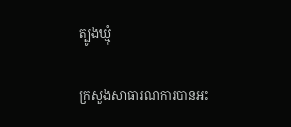ត្បូងឃ្មុំ

ក្រសួងសាធារណការបានអះ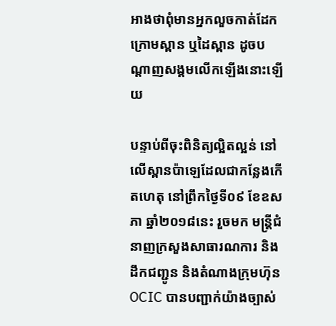អាងថាពុំមានអ្នកលួចកាត់ដែកក្រោមស្ពាន ឬដៃស្ពាន ដូចបណ្តាញសង្គមលើកឡើងនោះឡើយ

បន្ទាប់ពីចុះពិនិត្យល្អិតល្អន់ នៅលើស្ពានប៉ាឡេដែលជាកន្លែងកើតហេតុ នៅព្រឹកថ្ងៃទី០៩ ខែឧសភា ឆ្នាំ២០១៨នេះ រួចមក មន្រ្តីជំនាញក្រសួងសាធារណការ និងដឹកជញ្ជូន និងតំណាងក្រុមហ៊ុន OCIC បានបញ្ជាក់យ៉ាងច្បាស់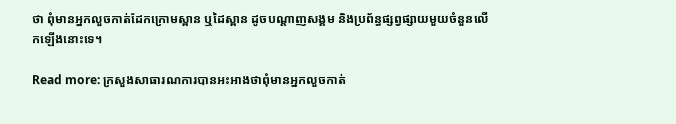ថា ពុំមានអ្នកលួចកាត់ដែកក្រោមស្ពាន ឬដៃស្ពាន ដូចបណ្តាញសង្គម និងប្រព័ន្ធផ្សព្វផ្សាយមួយចំនួនលើកឡើងនោះទេ។

Read more: ក្រសួងសាធារណការបានអះអាងថាពុំមានអ្នកលួចកាត់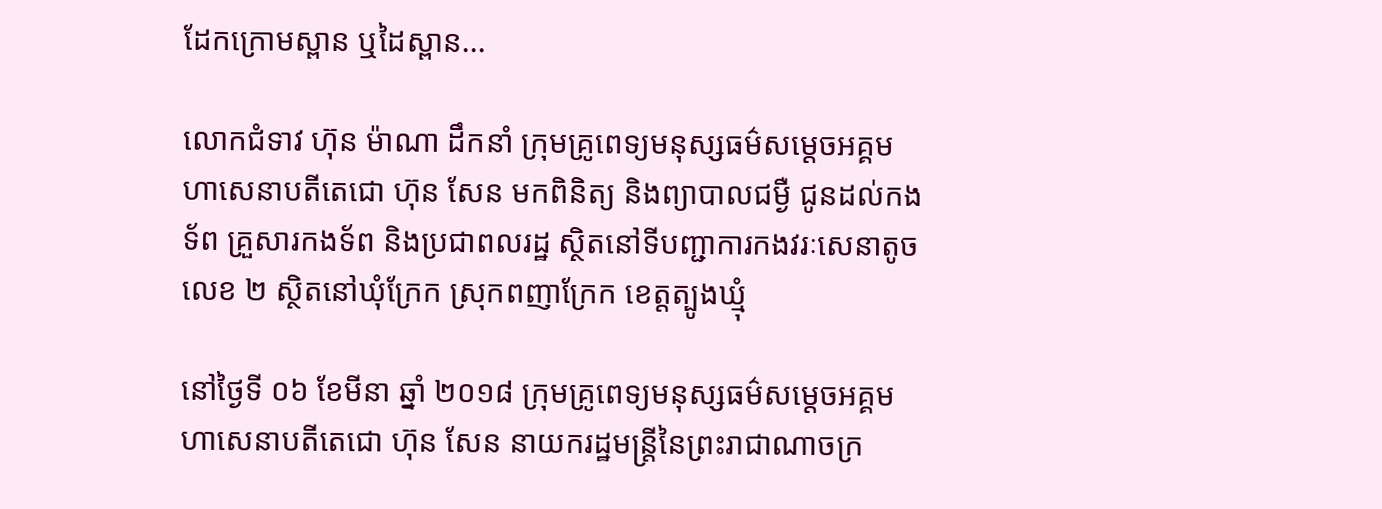ដែកក្រោមស្ពាន ឬដៃស្ពាន...

លោកជំទាវ ហ៊ុន ម៉ាណា ដឹកនាំ ក្រុមគ្រូពេទ្យមនុស្សធម៌សម្ដេចអគ្គមហាសេនាបតីតេជោ ហ៊ុន សែន មកពិនិត្យ និងព្យាបាលជម្ងឺ ជូនដល់កងទ័ព គ្រួសារកងទ័ព និងប្រជាពលរដ្ឋ ស្ថិតនៅទីបញ្ជាការកងវរៈសេនាតូចលេខ ២ ស្ថិតនៅឃុំក្រែក ស្រុកពញាក្រែក ខេត្តត្បូងឃ្មុំ

នៅថ្ងៃទី ០៦ ខែមីនា ឆ្នាំ ២០១៨ ក្រុមគ្រូពេទ្យមនុស្សធម៌សម្ដេចអគ្គមហាសេនាបតីតេជោ ហ៊ុន សែន នាយករដ្ឋមន្ត្រីនៃព្រះរាជាណាចក្រ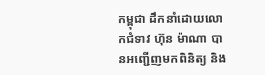កម្ពុជា ដឹកនាំដោយលោកជំទាវ ហ៊ុន ម៉ាណា បានអញ្ជើញមកពិនិត្យ និង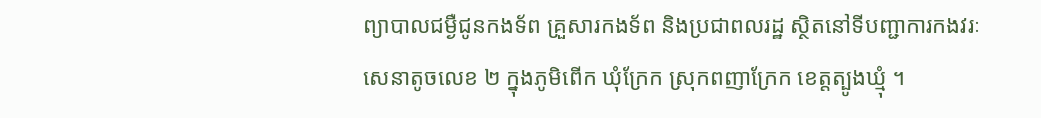ព្យាបាលជម្ងឺជូនកងទ័ព គ្រួសារកងទ័ព និងប្រជាពលរដ្ឋ ស្ថិតនៅទីបញ្ជាការកងវរៈសេនាតូចលេខ ២ ក្នុងភូមិពើក ឃុំក្រែក ស្រុកពញាក្រែក ខេត្តត្បូងឃ្មុំ ។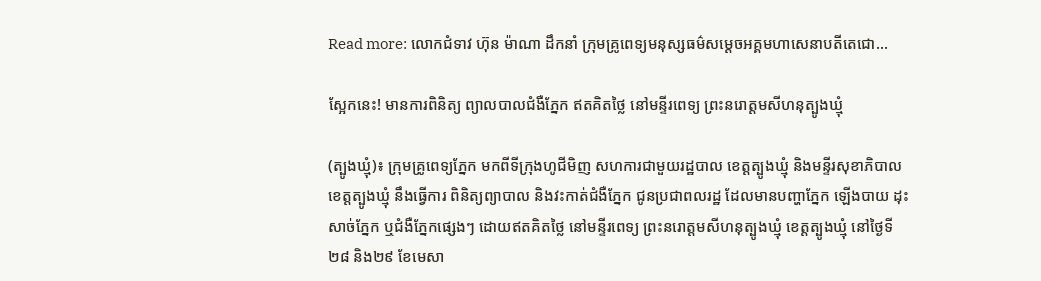Read more: លោកជំទាវ ហ៊ុន ម៉ាណា ដឹកនាំ ក្រុមគ្រូពេទ្យមនុស្សធម៌សម្ដេចអគ្គមហាសេនាបតីតេជោ...

ស្អែកនេះ! មានការពិនិត្យ ព្យាលបាលជំងឺភ្នែក ឥតគិតថ្លៃ នៅមន្ទីរពេទ្យ ព្រះនរោត្តមសីហនុត្បូងឃ្មុំ

(ត្បូងឃ្មុំ)៖ ក្រុមគ្រូពេទ្យភ្នែក មកពីទីក្រុងហូជីមិញ សហការជាមួយរដ្ឋបាល ខេត្តត្បូងឃ្មុំ និងមន្ទីរសុខាភិបាល ខេត្តត្បូងឃ្មុំ នឹងធ្វើការ ពិនិត្យព្យាបាល និងវះកាត់ជំងឺភ្នែក ជូនប្រជាពលរដ្ឋ ដែលមានបញ្ហាភ្នែក ឡើងបាយ ដុះសាច់ភ្នែក ឬជំងឺភ្នែកផ្សេងៗ ដោយឥតគិតថ្លៃ នៅមន្ទីរពេទ្យ ព្រះនរោត្តមសីហនុត្បូងឃ្មុំ ខេត្តត្បូងឃ្មុំ នៅថ្ងៃទី២៨ និង២៩ ខែមេសា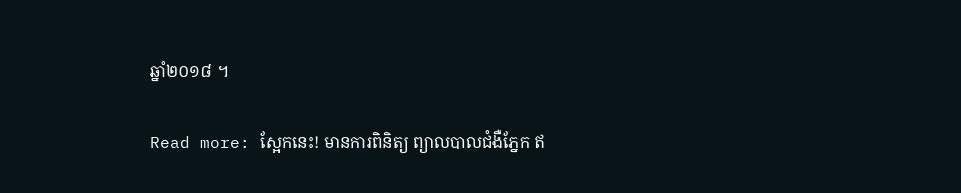ឆ្នាំ២០១៨ ។

Read more: ស្អែកនេះ! មានការពិនិត្យ ព្យាលបាលជំងឺភ្នែក ឥ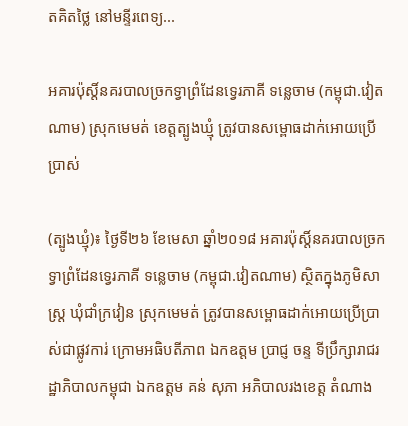តគិតថ្លៃ នៅមន្ទីរពេទ្យ...

អគារប៉ុស្តិ៍នគរបាលច្រកទ្វាព្រំដែនទ្វេរភាគី ទន្លេចាម (កម្ពុជា.វៀតណាម) ស្រុកមេមត់ ខេត្តត្បូងឃ្មុំ ត្រូវបានសម្ពោធដាក់អោយប្រើប្រាស់

(ត្បូងឃ្មុំ)៖ ថ្ងៃទី២៦ ខែមេសា ឆ្នាំ២០១៨ អគារប៉ុស្តិ៍នគរបាលច្រកទ្វាព្រំដែនទ្វេរភាគី ទន្លេចាម (កម្ពុជា.វៀតណាម) ស្ថិតក្នុងភូមិសាស្រ្ត ឃុំជាំក្រវៀន ស្រុកមេមត់ ត្រូវបានសម្ពោធដាក់អោយប្រេីប្រាស់ជាផ្លូវការ់ ក្រោមអធិបតីភាព ឯកឧត្តម ប្រាជ្ញ ចន្ទ ទីប្រឹក្សារាជរដ្ឋាភិបាលកម្ពុជា ឯកឧត្តម គន់ សុភា អភិបាលរងខេត្ត តំណាង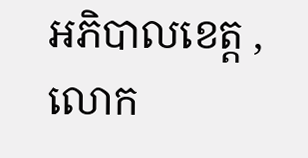អភិបាលខេត្ត ,លោក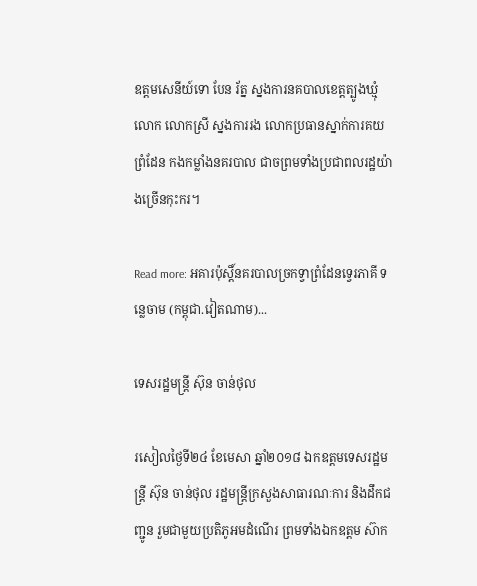ឧត្តមសេនីយ៍ទោ បែន រ័ត្ន ស្នងការនគបាលខេត្តត្បូងឃ្មុំ លោក លោកស្រី ស្នងការរង លោកប្រធានស្នាក់ការគយព្រំដែន កងកម្លាំងនគរបាល ជាចព្រមទាំងប្រជាពលរដ្ឋយ៉ាងច្រើនកុះករ។

Read more: អគារប៉ុស្តិ៍នគរបាលច្រកទ្វាព្រំដែនទ្វេរភាគី ទន្លេចាម (កម្ពុជា.វៀតណាម)...

ទេសរដ្ឋមន្ត្រី ស៊ុន ចាន់ថុល

រសៀលថ្ងៃទី២៤ ខែមេសា ឆ្នាំ២០១៨ ឯកឧត្តមទេសរដ្ឋមន្ត្រី ស៊ុន ចាន់ថុល រដ្ឋមន្ត្រីក្រសួងសាធារណៈការ និងដឹកជញ្ជូន រួមជាមួយប្រតិភូអមដំណើរ ព្រមទាំងឯកឧត្តម ស៊ាក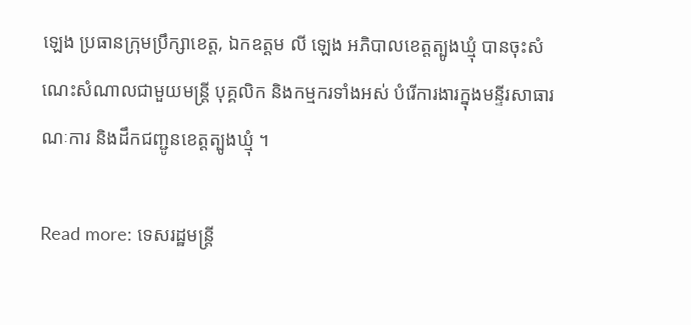ឡេង ប្រធានក្រុមប្រឹក្សាខេត្ត, ឯកឧត្តម លី ឡេង អភិបាលខេត្តត្បូងឃ្មុំ បានចុះសំណេះសំណាលជាមួយមន្ត្រី បុគ្គលិក និងកម្មករទាំងអស់ បំរើការងារក្នុងមន្ទីរសាធារណៈការ និងដឹកជញ្ជូនខេត្តត្បូងឃ្មុំ ។

Read more: ទេសរដ្ឋមន្ត្រី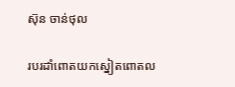ស៊ុន ចាន់ថុល

របរដាំពោតយកស្នៀតពោតល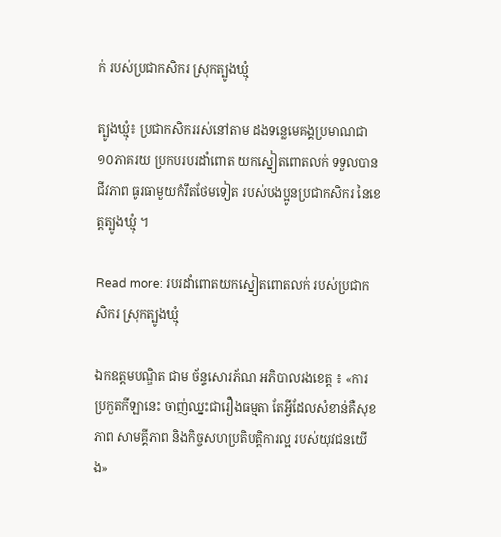ក់ របស់ប្រជាកសិករ ស្រុកត្បូងឃ្មុំ

ត្បូងឃ្មុំ៖ ប្រជាកសិកររស់នៅតាម ដងទន្លេមេគង្គប្រមាណជា ១០ភាគរយ ប្រកបរបរដាំពោត យកស្នៀតពោតលក់ ទទួលបានជីវភាព ធូរធាមួយកំរឹតថែមទៀត របស់បងប្អូនប្រជាកសិករ នៃខេត្តត្បូងឃ្មុំ ។

Read more: របរដាំពោតយកស្នៀតពោតលក់ របស់ប្រជាកសិករ ស្រុកត្បូងឃ្មុំ

ឯកឧត្តមបណ្ឌិត ជាម ច័ន្ទសោរភ័ណ អភិបាលរងខេត្ត ៖ «ការប្រកួតកីឡានេះ ចាញ់ឈ្នះជារឿងធម្មតា តែអ្វីដែលសំខាន់គឺសុខភាព សាមគ្គីភាព និងកិច្ចសហប្រតិបត្តិការល្អ របស់យុវជនយើង»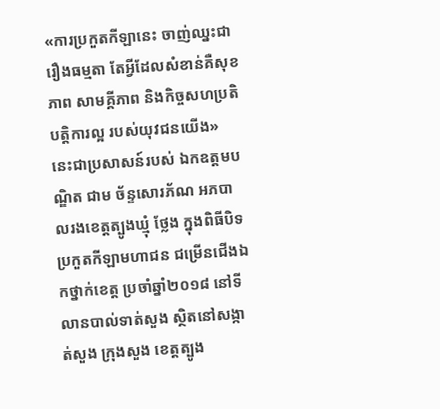«ការប្រកួតកីឡានេះ ចាញ់ឈ្នះជារឿងធម្មតា តែអ្វីដែលសំខាន់គឺសុខភាព សាមគ្គីភាព និងកិច្ចសហប្រតិបត្តិការល្អ របស់យុវជនយើង» នេះជាប្រសាសន៍របស់ ឯកឧត្តមបណ្ឌិត ជាម ច័ន្ទសោរភ័ណ អភបាលរងខេត្តត្បូងឃ្មុំ ថ្លែង ក្នុងពិធីបិទ ប្រកួតកីឡាមហាជន ជម្រើនជើងឯកថ្នាក់ខេត្ត ប្រចាំឆ្នាំ២០១៨ នៅទីលានបាល់ទាត់សួង ស្ថិតនៅសង្កាត់សួង ក្រុងសួង ខេត្តត្បូង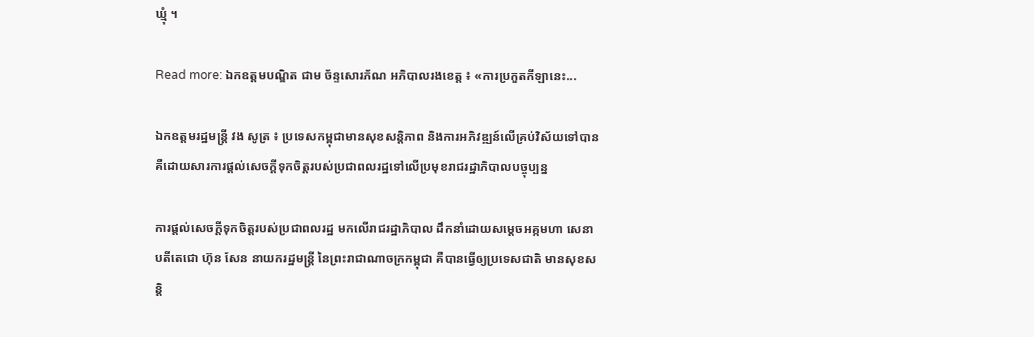ឃ្មុំ ។

Read more: ឯកឧត្តមបណ្ឌិត ជាម ច័ន្ទសោរភ័ណ អភិបាលរងខេត្ត ៖ «ការប្រកួតកីឡានេះ...

ឯកឧត្តមរដ្ឋមន្រ្តី វង សូត្រ ៖ ប្រទេសកម្ពុជាមានសុខសន្តិភាព និងការអភិវឌ្ឍន៍លើគ្រប់វិស័យទៅបាន គឺដោយសារការផ្តល់សេចក្តីទុកចិត្តរបស់ប្រជាពលរដ្ឋទៅលើប្រមុខរាជរដ្ឋាភិបាលបច្ចុប្បន្ន

ការផ្តល់សេចក្តីទុកចិត្តរបស់ប្រជាពលរដ្ឋ មកលើរាជរដ្ឋាភិបាល ដឹកនាំដោយសម្ដេចអគ្កមហា សេនាបតីតេជោ ហ៊ុន សែន នាយករដ្ឋមន្ត្រី នៃព្រះរាជាណាចក្រកម្ពុជា គឺបានធ្វើឲ្យប្រទេសជាតិ មានសុខសន្តិ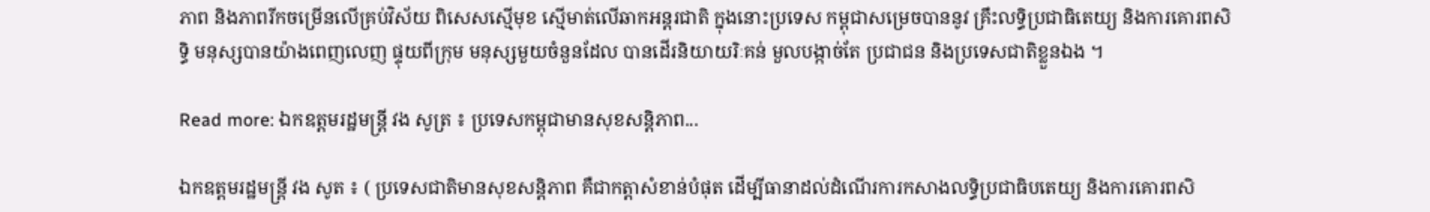ភាព និងភាពរីកចម្រើនលើគ្រប់វិស័យ ពិសេសស្មើមុខ ស្មើមាត់លើឆាកអន្តរជាតិ ក្នុងនោះប្រទេស កម្ពុជាសម្រេចបាននូវ គ្រឹះលទ្ធិប្រជាធិតេយ្យ និងការគោរពសិទ្ធិ មនុស្សបានយ៉ាងពេញលេញ ផ្ទុយពីក្រុម មនុស្សមួយចំនួនដែល បានដើរនិយាយរិៈគន់ មួលបង្កាច់តែ ប្រជាជន និងប្រទេសជាតិខ្លួនឯង ។

Read more: ឯកឧត្តមរដ្ឋមន្រ្តី វង សូត្រ ៖ ប្រទេសកម្ពុជាមានសុខសន្តិភាព...

ឯកឧត្តមរដ្ឋមន្ត្រី វង សូត ៖ ( ប្រទេសជាតិមានសុខសន្តិភាព គឺជាកត្តាសំខាន់បំផុត ដើម្បីធានាដល់ដំណើរការកសាងលទ្ធិប្រជាធិបតេយ្យ និងការគោរពសិ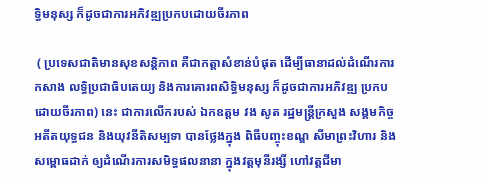ទ្ធិមនុស្ស ក៏ដូចជាការអភិវឌ្ឍប្រកបដោយចីរភាព

 ( ប្រទេសជាតិមានសុខសន្តិភាព គឺជាកត្តាសំខាន់បំផុត ដើម្បីធានាដល់ដំណើរការកសាង លទ្ធិប្រជាធិបតេយ្យ និងការគោរពសិទ្ធិមនុស្ស ក៏ដូចជាការអភិវឌ្ឍ ប្រកបដោយចីរភាព) នេះ ជាការលើករបស់ ឯកឧត្តម វង សូត រដ្ឋមន្រ្តីក្រសួង សង្គមកិច្ច អតីតយុទ្ធជន និងយុវនីតិសម្បទា បានថ្លែងក្នុង ពិធីបញ្ចុះខណ្ឌ សីមាព្រះវិហារ និងសម្ពោធដាក់ ឲ្យដំណើរការសមិទ្ធផលនានា ក្នុងវត្តមុនីរង្សី ហៅវត្តជីមា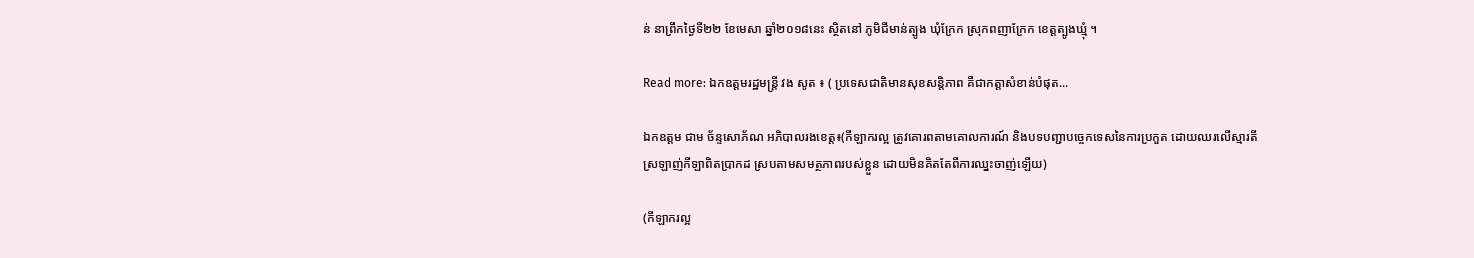ន់ នាព្រឹកថ្ងៃទី២២ ខែមេសា ឆ្នាំ២០១៨នេះ ស្ថិតនៅ ភូមិជីមាន់ត្បូង ឃុំក្រែក ស្រុកពញាក្រែក ខេត្តត្បូងឃ្មុំ ។

Read more: ឯកឧត្តមរដ្ឋមន្ត្រី វង សូត ៖ ( ប្រទេសជាតិមានសុខសន្តិភាព គឺជាកត្តាសំខាន់បំផុត...

ឯកឧត្តម ជាម ច័ន្ទសោភ័ណ អភិបាលរងខេត្ត៖(កីឡាករល្អ ត្រូវគោរពតាមគោលការណ៍ និងបទបញ្ជាបច្ចេកទេសនៃការប្រកួត ដោយឈរលើស្មារតីស្រឡាញ់កីឡាពិតប្រាកដ ស្របតាមសមត្ថភាពរបស់ខ្លួន ដោយមិនគិតតែពីការឈ្នះចាញ់ឡើយ)

(កីឡាករល្អ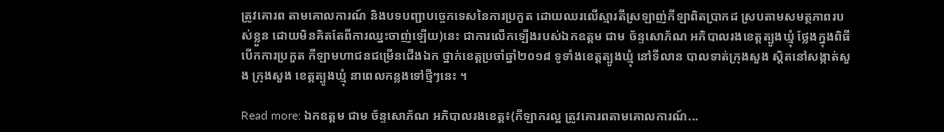ត្រូវគោរព តាមគោលការណ៍ និងបទបញ្ជាបច្ចេកទេសនៃការប្រកួត ដោយឈរលើស្មារតីស្រឡាញ់កីឡាពិតប្រាកដ ស្របតាមសមត្ថភាពរបស់ខ្លួន ដោយមិនគិតតែពីការឈ្នះចាញ់ឡើយ)នេះ ជាការលើកឡើងរបស់ឯកឧត្តម ជាម ច័ន្ទសោភ័ណ អភិបាលរងខេត្តត្បូងឃ្មុំ ថ្លែងក្នុងពិធីបើកការប្រកួត កីឡាមហាជនជម្រើនជើងឯក ថ្នាក់ខេត្តប្រចាំឆ្នាំ២០១៨ ទូទាំងខេត្តត្បូងឃ្មុំ នៅទីលាន បាលទាត់ក្រុងសួង ស្តិតនៅសង្កាត់សួង ក្រុងសួង ខេត្តត្បូងឃ្មុំ នាពេលកន្លងទៅថ្មីៗនេះ ។

Read more: ឯកឧត្តម ជាម ច័ន្ទសោភ័ណ អភិបាលរងខេត្ត៖(កីឡាករល្អ ត្រូវគោរពតាមគោលការណ៍...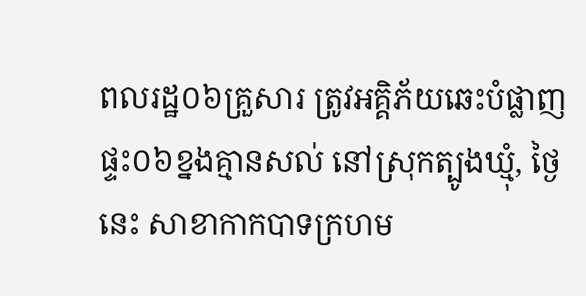ពលរដ្ឋ០៦គ្រួសារ ត្រូវអគ្គិភ័យឆេះបំផ្លាញផ្ទះ០៦ខ្នងគ្មានសល់ នៅស្រុកត្បូងឃ្មុំ, ថ្ងៃនេះ សាខាកាកបាទក្រហម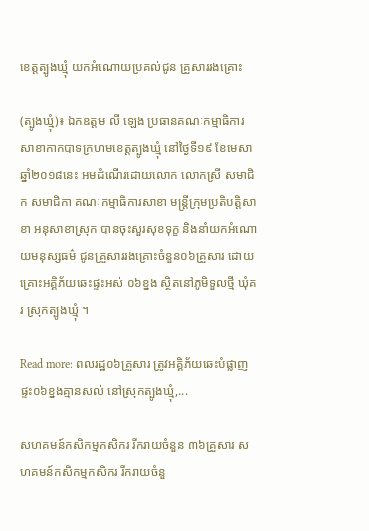ខេត្តត្បូងឃ្មុំ យកអំណោយប្រគល់ជូន គ្រួសាររងគ្រោះ

(ត្បូងឃ្មុំ)៖ ឯកឧត្តម លី ឡេង ប្រធានគណៈកម្មាធិការសាខាកាកបាទក្រហមខេត្តត្បូងឃ្មុំ នៅថ្ងៃទី១៩ ខែមេសា ឆ្នាំ២០១៨នេះ អមដំណើរដោយលោក លោកស្រី សមាជិក សមាជិកា គណៈកម្មាធិការសាខា មន្ត្រីក្រុមប្រតិបត្តិសាខា អនុសាខាស្រុក បានចុះសួរសុខទុក្ខ និងនាំយកអំណោយមនុស្សធម៌ ជូនគ្រួសាររងគ្រោះចំនួន០៦គ្រួសារ ដោយគ្រោះអគ្គិភ័យឆេះផ្ទះអស់ ០៦ខ្នង ស្ថិតនៅភូមិទួលថ្មី ឃុំគរ ស្រុកត្បូងឃ្មុំ ។

Read more: ពលរដ្ឋ០៦គ្រួសារ ត្រូវអគ្គិភ័យឆេះបំផ្លាញផ្ទះ០៦ខ្នងគ្មានសល់ នៅស្រុកត្បូងឃ្មុំ,...

សហគមន៍កសិកម្មកសិករ រីករាយចំនួន ៣៦គ្រួសារ សហគមន៍កសិកម្មកសិករ រីករាយចំនួ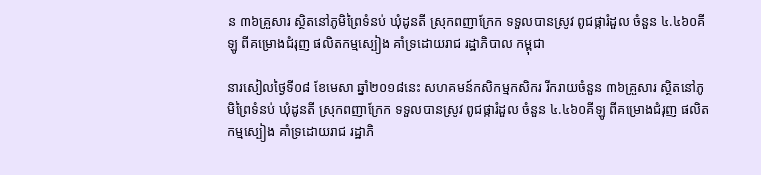ន ៣៦គ្រួសារ ស្ថិតនៅភូមិព្រៃទំនប់ ឃុំដូនតី ស្រុកពញាក្រែក ទទួលបានស្រូវ ពូជផ្ការំដួល ចំនួន ៤.៤៦០គីឡូ ពីគម្រោងជំរុញ ផលិតកម្មស្បៀង គាំទ្រដោយរាជ រដ្ឋាភិបាល កម្ពុជា

នារសៀលថ្ងៃទី០៨ ខែមេសា ឆ្នាំ២០១៨នេះ សហគមន៍កសិកម្មកសិករ រីករាយចំនួន ៣៦គ្រួសារ ស្ថិតនៅភូមិព្រៃទំនប់ ឃុំដូនតី ស្រុកពញាក្រែក ទទួលបានស្រូវ ពូជផ្ការំដួល ចំនួន ៤.៤៦០គីឡូ ពីគម្រោងជំរុញ ផលិតកម្មស្បៀង គាំទ្រដោយរាជ រដ្ឋាភិ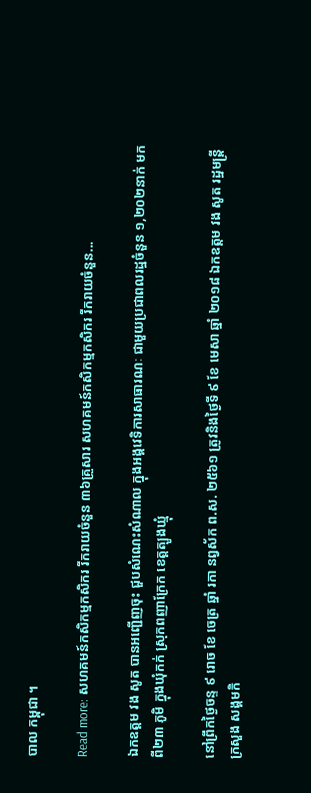បាល កម្ពុជា ។

Read more: សហគមន៍កសិកម្មកសិករ រីករាយចំនួន ៣៦គ្រួសារ សហគមន៍កសិកម្មកសិករ រីករាយចំនួន...

ឯកឧត្តម វង សូត បានអញ្ជើញចុះ ជួបសំណេះសំណាល ក្នុងអង្គវេទិការសាធារណៈ ជាមួយប្រជាពលរដ្ឋចំនួន ១,២០២នាក់ មកពី២៣ ភូមិ ក្នុងឃុំកក់ ស្រុកពញាក្រែក ខេត្តត្បូងឃ្មុំ

នៅព្រឹកថ្ងៃចន្ទ ៩ រោច ខែ ចេត្រ ឆ្នាំ រកា នព្វស័ក ព.ស. ២៥៦១ ត្រូវនិងថ្ងៃទី ៩ ខែ មេសា ឆ្នាំ ២០១៨ ឯកឧត្តម វង សូត រដ្ឋមន្ត្រីក្រសួង សង្គមកិ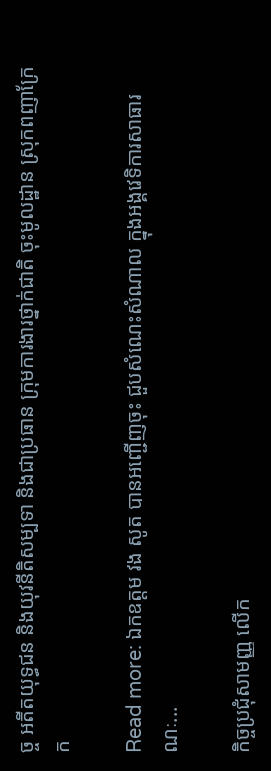ច្ច អតីតយុទ្ធជន និងយុវនីតិសម្បទា និងជាប្រធាន ក្រុមការងារថ្នាក់ជាតិ ចុះមូលដ្ឋាន ស្រុកពញាក្រែក

Read more: ឯកឧត្តម វង សូត បានអញ្ជើញចុះ ជួបសំណេះសំណាល ក្នុងអង្គវេទិការសាធារណៈ...

កិច្ចប្រជុំសាមញ្ញ លើក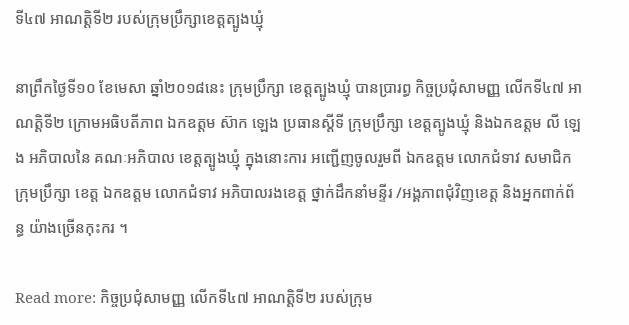ទី៤៧ អាណត្តិទី២ របស់ក្រុមប្រឹក្សាខេត្តត្បូងឃ្មុំ

នាព្រឹកថ្ងៃទី១០ ខែមេសា ឆ្នាំ២០១៨នេះ ក្រុមប្រឹក្សា ខេត្តត្បូងឃ្មុំ បានប្រារព្ធ កិច្ចប្រជុំសាមញ្ញ លើកទី៤៧ អាណត្តិទី២ ក្រោមអធិបតីភាព ឯកឧត្តម ស៊ាក ឡេង ប្រធានស្ដីទី ក្រុមប្រឹក្សា ខេត្តត្បូងឃ្មុំ និងឯកឧត្តម លី ឡេង អភិបាលនៃ គណៈអភិបាល ខេត្តត្បូងឃ្មុំ ក្នុងនោះការ អញ្ជើញចូលរួមពី ឯកឧត្តម លោកជំទាវ សមាជិកក្រុមប្រឹក្សា ខេត្ត ឯកឧត្តម លោកជំទាវ អភិបាលរងខេត្ត ថ្នាក់ដឹកនាំមន្ទីរ /អង្គភាពជុំវិញខេត្ត និងអ្នកពាក់ព័ន្ធ យ៉ាងច្រើនកុះករ ។

Read more: កិច្ចប្រជុំសាមញ្ញ លើកទី៤៧ អាណត្តិទី២ របស់ក្រុម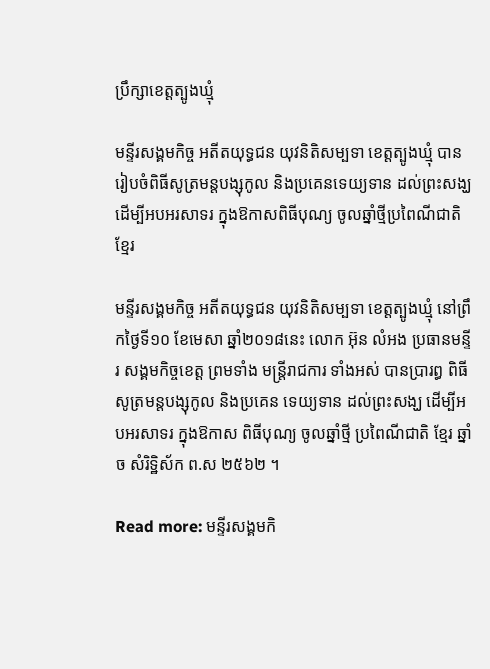ប្រឹក្សាខេត្តត្បូងឃ្មុំ

មន្ទីរសង្គមកិច្ច អតីតយុទ្ធជន យុវនិតិសម្បទា ខេត្តត្បូងឃ្មុំ បានរៀបចំពិធីសូត្រមន្តបង្សុកូល និងប្រគេនទេយ្យទាន ដល់ព្រះសង្ឃ ដើម្បីអបអរសាទរ ក្នុងឱកាសពិធីបុណ្យ ចូលឆ្នាំថ្មីប្រពៃណីជាតិ ខ្មែរ

មន្ទីរសង្គមកិច្ច អតីតយុទ្ធជន យុវនិតិសម្បទា ខេត្តត្បូងឃ្មុំ នៅព្រឹកថ្ងៃទី១០ ខែមេសា ឆ្នាំ២០១៨នេះ លោក អ៊ុន លំអង ប្រធានមន្ទីរ សង្គមកិច្ចខេត្ត ព្រមទាំង មន្រ្តីរាជការ ទាំងអស់ បានប្រារព្ធ ពិធីសូត្រមន្តបង្សុកូល និងប្រគេន ទេយ្យទាន ដល់ព្រះសង្ឃ ដើម្បីអបអរសាទរ ក្នុងឱកាស ពិធីបុណ្យ ចូលឆ្នាំថ្មី ប្រពៃណីជាតិ ខ្មែរ ឆ្នាំច សំរិទ្ឋិស័ក ព.ស ២៥៦២ ។

Read more: មន្ទីរសង្គមកិ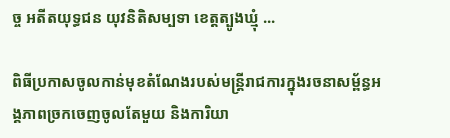ច្ច អតីតយុទ្ធជន យុវនិតិសម្បទា ខេត្តត្បូងឃ្មុំ ...

ពិធីប្រកាសចូលកាន់មុខតំណែងរបស់មន្ត្រីរាជការក្នុងរចនាសម្ព័ន្ធអង្គភាពច្រកចេញចូលតែមួយ និងការិយា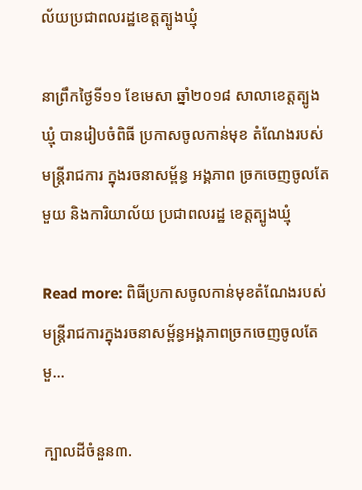ល័យប្រជាពលរដ្ឋខេត្តត្បូងឃ្មុំ

នាព្រឹកថ្ងៃទី១១ ខែមេសា ឆ្នាំ២០១៨ សាលាខេត្តត្បូងឃ្មុំ បានរៀបចំពិធី ប្រកាសចូលកាន់មុខ តំណែងរបស់ មន្ត្រីរាជការ ក្នុងរចនាសម្ព័ន្ធ អង្គភាព ច្រកចេញចូលតែមួយ និងការិយាល័យ ប្រជាពលរដ្ឋ ខេត្តត្បូងឃ្មុំ

Read more: ពិធីប្រកាសចូលកាន់មុខតំណែងរបស់មន្ត្រីរាជការក្នុងរចនាសម្ព័ន្ធអង្គភាពច្រកចេញចូលតែមួ...

ក្បាលដីចំនួន៣.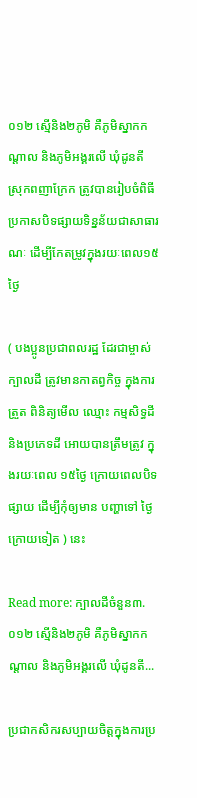០១២ ស្មើនិង២ភូមិ គឺភូមិស្នាកកណ្ដាល និងភូមិអង្គរលើ ឃុំដូនតី ស្រុកពញាក្រែក ត្រូវបានរៀបចំពិធីប្រកាសបិទផ្សាយទិន្នន័យជាសាធារណៈ ដើម្បីកែតម្រូវក្នុងរយៈពេល១៥ថ្ងៃ

( បងប្អូនប្រជាពលរដ្ឋ ដែរជាម្ចាស់ក្បាលដី ត្រូវមានកាតព្វកិច្ច ក្នុងការត្រួត ពិនិត្យមើល ឈ្មោះ កម្មសិទ្ធដី និងប្រភេទដី អោយបានត្រឹមត្រូវ ក្នុងរយៈពេល ១៥ថ្ងៃ ក្រោយពេលបិទផ្សាយ ដើម្បីកុំឲ្យមាន បញ្ហាទៅ ថ្ងៃក្រោយទៀត ) នេះ

Read more: ក្បាលដីចំនួន៣.០១២ ស្មើនិង២ភូមិ គឺភូមិស្នាកកណ្ដាល និងភូមិអង្គរលើ ឃុំដូនតី...

ប្រជាកសិករសប្បាយចិត្តក្នុងការប្រ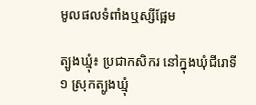មូលផលទំពាំងឬស្សីផ្អែម

ត្បូងឃ្មុំ៖ ប្រជាកសិករ នៅក្នុងឃុំជីរោទី១ ស្រុកត្បូងឃ្មុំ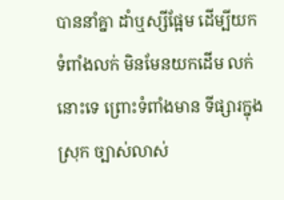បាននាំគ្នា ដាំឬស្សីផ្អែម ដើម្បីយក ទំពាំងលក់ មិនមែនយកដើម លក់នោះទេ ព្រោះទំពាំងមាន ទីផ្សារក្នុងស្រុក ច្បាស់លាស់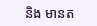និង មានត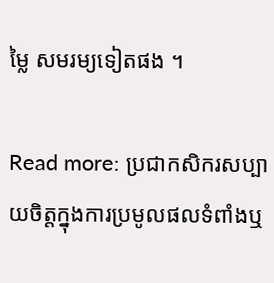ម្លៃ សមរម្យទៀតផង ។

Read more: ប្រជាកសិករសប្បាយចិត្តក្នុងការប្រមូលផលទំពាំងឬ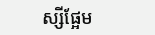ស្សីផ្អែម